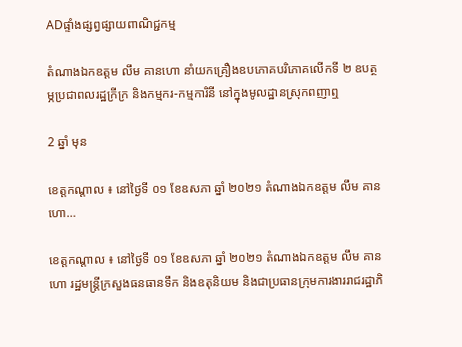ADផ្ទាំងផ្សព្វផ្សាយពាណិជ្ជកម្ម

តំណាងឯកឧត្តម លឹម គានហោ នាំយកគ្រឿងឧបភោគបរិភោគលើកទី ២ ឧបត្ថម្ភប្រជាពលរដ្ឋក្រីក្រ និងកម្មករ-កម្មការិនី នៅក្នុងមូលដ្ឋានស្រុកពញាឮ

2 ឆ្នាំ មុន

ខេត្តកណ្តាល ៖ នៅថ្ងៃទី ០១ ខែឧសភា ឆ្នាំ ២០២១ តំណាងឯកឧត្តម លឹម គានហោ…

ខេត្តកណ្តាល ៖ នៅថ្ងៃទី ០១ ខែឧសភា ឆ្នាំ ២០២១ តំណាងឯកឧត្តម លឹម គានហោ រដ្ឋមន្ត្រីក្រសួងធនធានទឹក និងឧតុនិយម និងជាប្រធានក្រុមការងាររាជរដ្ឋាភិ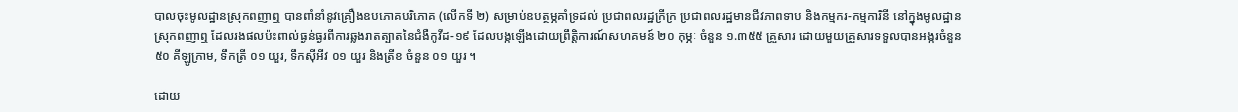បាលចុះមូលដ្ឋានស្រុកពញាឮ បានពាំនាំនូវគ្រឿងឧបភោគបរិភោគ (លើកទី ២) សម្រាប់ឧបត្ថម្ភគាំទ្រដល់ ប្រជាពលរដ្ឋក្រីក្រ ប្រជាពលរដ្ឋមានជីវភាពទាប និងកម្មករ-កម្មការិនី នៅក្នុងមូលដ្ឋានស្រុកពញាឮ ដែលរងផលប៉ះពាល់ធ្ងន់ធ្ងរពីការឆ្លងរាតត្បាតនៃជំងឺកូវីដ-១៩ ដែលបង្កឡើងដោយព្រឹត្តិការណ៍សហគមន៍ ២០ កុម្ភៈ ចំនួន ១.៣៥៥ គ្រួសារ ដោយមួយគ្រួសារទទួលបានអង្ករចំនួន ៥០ គីឡូក្រាម, ទឹកត្រី ០១ យួរ, ទឹកស៊ីអីវ ០១ យួរ និងត្រីខ ចំនួន ០១ យួរ ។

ដោយ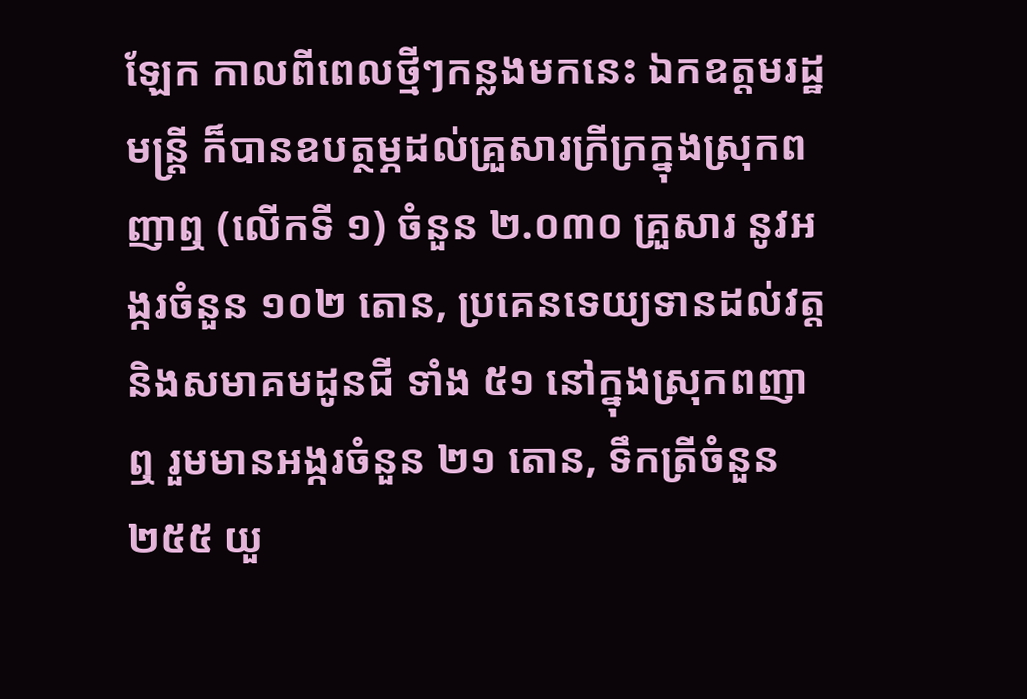ឡែក កាលពីពេលថ្មីៗកន្លងមកនេះ ឯកឧត្តមរដ្ឋមន្រ្តី ក៏បានឧបត្ថម្ភដល់គ្រួសារក្រីក្រក្នុងស្រុកពញាឮ (លើកទី ១) ចំនួន ២.០៣០ គ្រួសារ នូវអង្ករចំនួន ១០២ តោន, ប្រគេនទេយ្យទានដល់វត្ត និងសមាគមដូនជី ទាំង ៥១ នៅក្នុងស្រុកពញាឮ រួមមានអង្ករចំនួន ២១ តោន, ទឹកត្រីចំនួន ២៥៥ យួ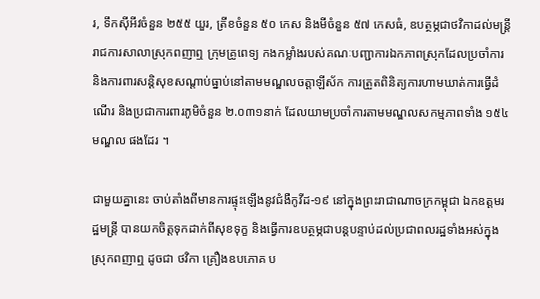រ, ទឹកស៊ីអីវចំនួន ២៥៥ យួរ, ត្រីខចំនួន ៥០ កេស និងមីចំនួន ៥៧ កេសធំ, ឧបត្ថម្ភជាថវិកាដល់មន្រ្តីរាជការសាលាស្រុកពញាឮ ក្រុមគ្រូពេទ្យ កងកម្លាំងរបស់គណៈបញ្ជាការឯកភាពស្រុកដែលប្រចាំការ និងការពារសន្តិសុខសណ្តាប់ធ្នាប់នៅតាមមណ្ឌលចត្តាឡីស័ក ការត្រួតពិនិត្យការហាមឃាត់ការធ្វើដំណើរ និងប្រជាការពារភូមិចំនួន ២.០៣១នាក់ ដែលយាមប្រចាំការតាមមណ្ឌលសកម្មភាពទាំង ១៥៤ មណ្ឌល ផងដែរ ។

ជាមួយគ្នានេះ ចាប់តាំងពីមានការផ្ទុះឡើងនូវជំងឺកូវីដ-១៩ នៅក្នុងព្រះរាជាណាចក្រកម្ពុជា ឯកឧត្តមរដ្ឋមន្រ្តី បានយកចិត្តទុកដាក់ពីសុខទុក្ខ និងធ្វើការឧបត្ថម្ភជាបន្តបន្ទាប់ដល់ប្រជាពលរដ្ឋទាំងអស់ក្នុងស្រុកពញាឮ ដូចជា ថវិកា គ្រឿងឧបភោគ ប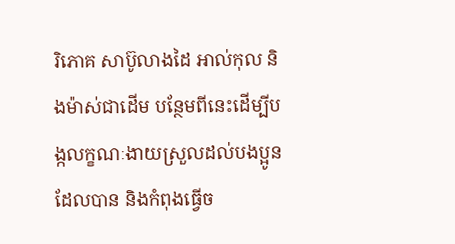រិភោគ សាប៊ូលាងដៃ អាល់កុល និងម៉ាស់ជាដើម បន្ថែមពីនេះដើម្បីបង្កលក្ខណៈងាយស្រួលដល់បងប្អូនដែលបាន និងកំពុងធ្វើច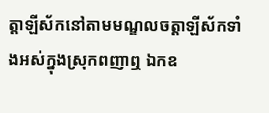ត្តាឡីស័កនៅតាមមណ្ឌលចត្តាឡីស័កទាំងអស់ក្នុងស្រុកពញាឮ ឯកឧ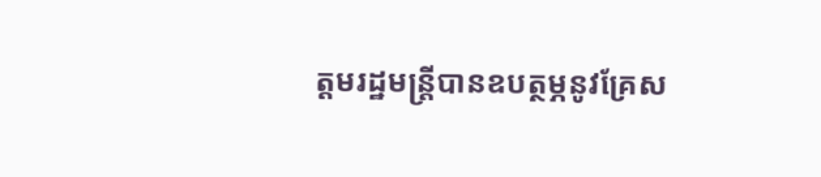ត្តមរដ្ឋមន្រ្តីបានឧបត្ថម្ភនូវគ្រែស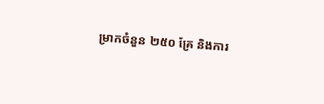ម្រាកចំនួន ២៥០ គ្រែ និងការ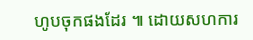ហូបចុកផងដែរ ៕ ដោយសហការ